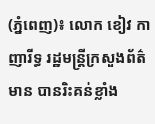(ភ្នំពេញ)៖ លោក ខៀវ កាញារីទ្ធ រដ្ឋមន្រ្តីក្រសួងព័ត៌មាន បានរិះគន់ខ្លាំង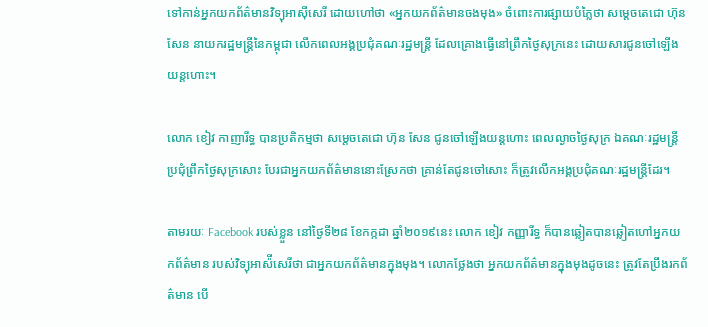ទៅកាន់អ្នកយកព័ត៌មានវិទ្យុអាស៊ីសេរី ដោយហៅថា «អ្នកយកព័ត៌មានចងមុង» ចំពោះការផ្សាយបំភ្លៃថា សម្តេចតេជោ ហ៊ុន សែន នាយករដ្ឋមន្ត្រីនៃកម្ពុជា លើកពេលអង្គប្រជុំគណៈរដ្ឋមន្ត្រី ដែលគ្រោងធ្វើនៅព្រឹកថ្ងៃសុក្រនេះ ដោយសារជូនចៅឡើងយន្តហោះ។

លោក ខៀវ កាញារីទ្ធ បានប្រតិកម្មថា សម្តេចតេជោ ហ៊ុន សែន ជូនចៅឡើងយន្តហោះ ពេលល្ងាចថ្ងៃសុក្រ ឯគណៈរដ្ឋមន្ត្រីប្រជុំព្រឹកថ្ងៃសុក្រសោះ បែរជាអ្នកយកព័ត៌មាននោះស្រែកថា គ្រាន់តែជូនចៅសោះ ក៏ត្រូវលើកអង្គប្រជុំគណៈរដ្ឋមន្ត្រីដែរ។

តាមរយៈ Facebook របស់ខ្លួន នៅថ្ងៃទី២៨ ខែកក្កដា ឆ្នាំ២០១៩នេះ លោក ខៀវ កញ្ញារីទ្ធ ក៏បានឆ្លៀតបានឆ្លៀតហៅអ្នកយកព័ត៌មាន របស់វិទ្យុអាស៉ីសេរីថា ជាអ្នកយកព័ត៌មានក្នុងមុង។ លោកថ្លែងថា អ្នកយកព័ត៌មានក្នុងមុងដូចនេះ ត្រូវតែប្រឹងរកព័ត៌មាន បើ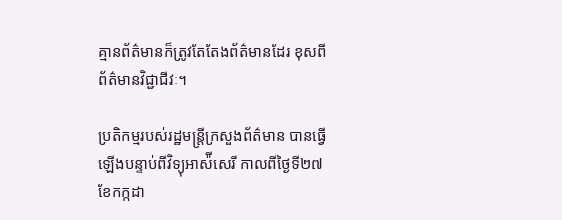គ្មានព័ត៌មានក៏ត្រូវតែតែងព័ត៌មានដែរ ខុសពីព័ត៌មានវិជ្ជាជីវៈ។

ប្រតិកម្មរបស់រដ្ឋមន្ត្រីក្រសួងព័ត៌មាន បានធ្វើឡើងបន្ទាប់ពីវិទ្យុអាស៉ីសេរី កាលពីថ្ងៃទី២៧ ខែកក្កដា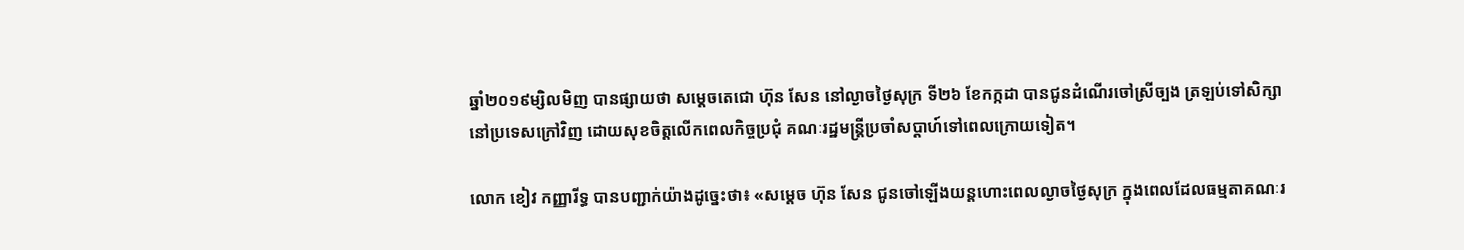ឆ្នាំ២០១៩ម្សិលមិញ បានផ្សាយថា សម្តេចតេជោ ហ៊ុន សែន នៅល្ងាចថ្ងៃសុក្រ ទី២៦ ខែកក្កដា បានជូនដំណើរចៅស្រីច្បង ត្រឡប់ទៅសិក្សានៅប្រទេសក្រៅវិញ ដោយសុខចិត្តលើកពេលកិច្ចប្រជុំ គណៈរដ្ឋមន្ត្រីប្រចាំសប្ដាហ៍ទៅពេលក្រោយទៀត។

លោក ខៀវ កញ្ញារីទ្ធ បានបញ្ជាក់យ៉ាងដូច្នេះថា៖ «សម្តេច ហ៊ុន សែន ជូនចៅឡើងយន្តហោះពេលល្ងាចថ្ងៃសុក្រ ក្នុងពេលដែលធម្មតាគណៈរ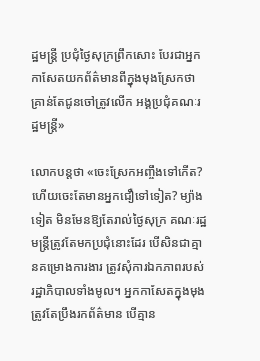ដ្ឋមន្ត្រី ប្រជុំថ្ងៃសុក្រព្រឹកសោះ បែរជាអ្នកកាសែតយកព័ត៌មានពីក្នុងមុងស្រែកថា គ្រាន់តែជូនចៅត្រូវលើក អង្គប្រជុំគណៈរដ្ឋមន្ត្រី»

លោកបន្តថា «ចេះស្រែកអញ្ចឹងទៅកើត? ហើយចេះតែមានអ្នកជឿទៅទៀត? ម្យ៉ាងទៀត មិនមែនឱ្យតែរាល់ថ្ងៃសុក្រ គណៈរដ្ឋមន្ត្រីត្រូវតែមកប្រជុំនោះដែរ បើសិនជាគ្មានគម្រោងការងារ ត្រូវសុំការឯកភាពរបស់រដ្ឋាភិបាលទាំងមូល។ អ្នកកាសែតក្នុងមុងត្រូវតែប្រឹងរកព័ត៌មាន បើគ្មាន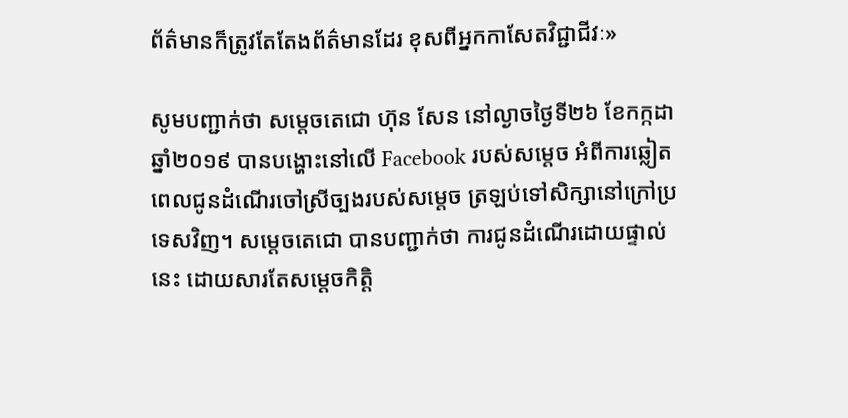ព័ត៌មានក៏ត្រូវតែតែងព័ត៌មានដែរ ខុសពីអ្នកកាសែតវិជ្ជាជីវៈ»

សូមបញ្ជាក់ថា សម្តេចតេជោ ហ៊ុន សែន នៅល្ងាចថ្ងៃទី២៦ ខែកក្កដា ឆ្នាំ២០១៩ បានបង្ហោះនៅលើ Facebook របស់សម្តេច អំពីការឆ្លៀតពេលជូនដំណើរចៅស្រីច្បងរបស់សម្តេច ត្រឡប់ទៅសិក្សានៅក្រៅប្រទេសវិញ។ សម្តេចតេជោ បានបញ្ជាក់ថា ការជូនដំណើរដោយផ្ទាល់នេះ ដោយសារតែសម្តេចកិត្តិ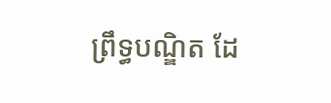ព្រឹទ្ធបណ្ឌិត ដែ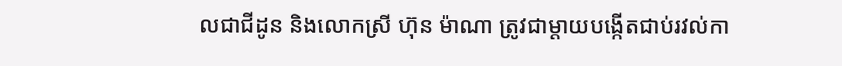លជាជីដូន និងលោកស្រី ហ៊ុន ម៉ាណា ត្រូវជាម្តាយបង្កើតជាប់រវល់កា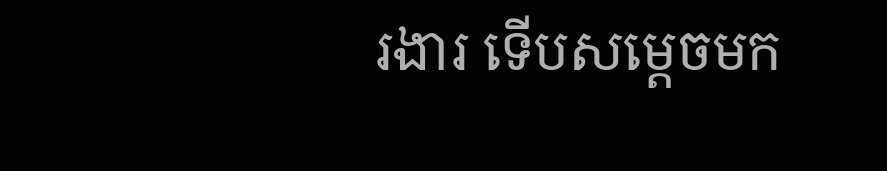រងារ ទើបសម្តេចមក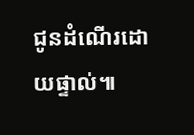ជូនដំណើរដោយផ្ទាល់៕